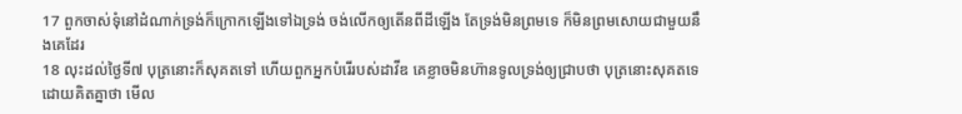17 ពួកចាស់ទុំនៅដំណាក់ទ្រង់ក៏ក្រោកឡើងទៅឯទ្រង់ ចង់លើកឲ្យតើនពីដីឡើង តែទ្រង់មិនព្រមទេ ក៏មិនព្រមសោយជាមួយនឹងគេដែរ
18 លុះដល់ថ្ងៃទី៧ បុត្រនោះក៏សុគតទៅ ហើយពួកអ្នកបំរើរបស់ដាវីឌ គេខ្លាចមិនហ៊ានទូលទ្រង់ឲ្យជ្រាបថា បុត្រនោះសុគតទេ ដោយគិតគ្នាថា មើល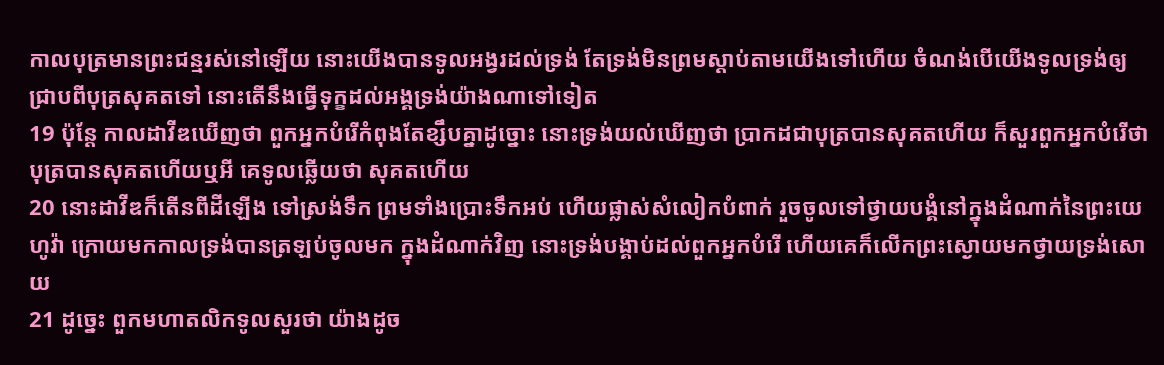កាលបុត្រមានព្រះជន្មរស់នៅឡើយ នោះយើងបានទូលអង្វរដល់ទ្រង់ តែទ្រង់មិនព្រមស្តាប់តាមយើងទៅហើយ ចំណង់បើយើងទូលទ្រង់ឲ្យជ្រាបពីបុត្រសុគតទៅ នោះតើនឹងធ្វើទុក្ខដល់អង្គទ្រង់យ៉ាងណាទៅទៀត
19 ប៉ុន្តែ កាលដាវីឌឃើញថា ពួកអ្នកបំរើកំពុងតែខ្សឹបគ្នាដូច្នោះ នោះទ្រង់យល់ឃើញថា ប្រាកដជាបុត្របានសុគតហើយ ក៏សួរពួកអ្នកបំរើថា បុត្របានសុគតហើយឬអី គេទូលឆ្លើយថា សុគតហើយ
20 នោះដាវីឌក៏តើនពីដីឡើង ទៅស្រង់ទឹក ព្រមទាំងប្រោះទឹកអប់ ហើយផ្លាស់សំលៀកបំពាក់ រួចចូលទៅថ្វាយបង្គំនៅក្នុងដំណាក់នៃព្រះយេហូវ៉ា ក្រោយមកកាលទ្រង់បានត្រឡប់ចូលមក ក្នុងដំណាក់វិញ នោះទ្រង់បង្គាប់ដល់ពួកអ្នកបំរើ ហើយគេក៏លើកព្រះស្ងោយមកថ្វាយទ្រង់សោយ
21 ដូច្នេះ ពួកមហាតលិកទូលសួរថា យ៉ាងដូច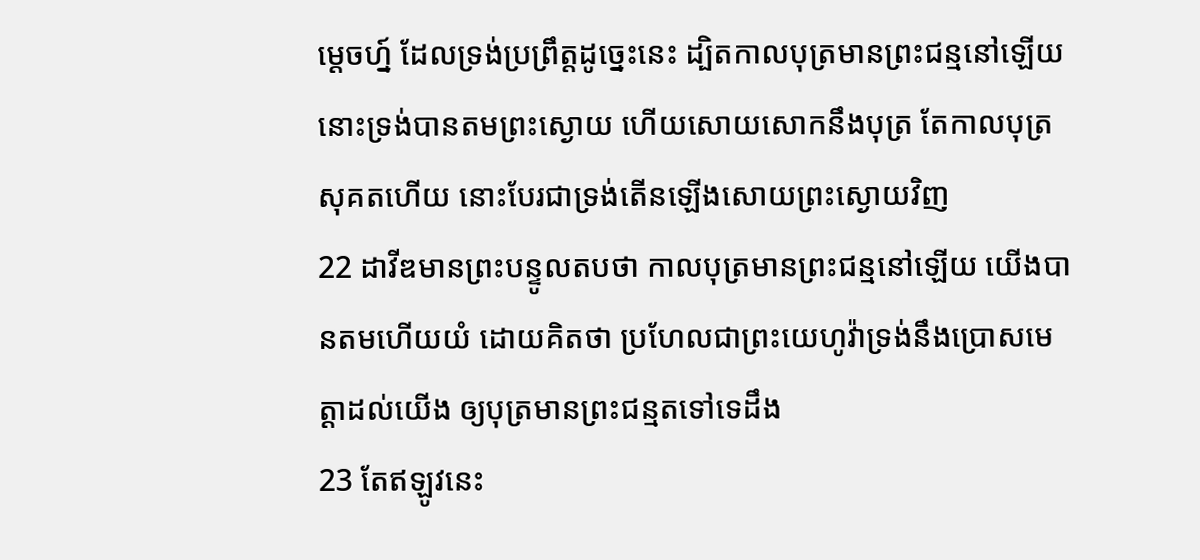ម្តេចហ្ន៍ ដែលទ្រង់ប្រព្រឹត្តដូច្នេះនេះ ដ្បិតកាលបុត្រមានព្រះជន្មនៅឡើយ នោះទ្រង់បានតមព្រះស្ងោយ ហើយសោយសោកនឹងបុត្រ តែកាលបុត្រសុគតហើយ នោះបែរជាទ្រង់តើនឡើងសោយព្រះស្ងោយវិញ
22 ដាវីឌមានព្រះបន្ទូលតបថា កាលបុត្រមានព្រះជន្មនៅឡើយ យើងបានតមហើយយំ ដោយគិតថា ប្រហែលជាព្រះយេហូវ៉ាទ្រង់នឹងប្រោសមេត្តាដល់យើង ឲ្យបុត្រមានព្រះជន្មតទៅទេដឹង
23 តែឥឡូវនេះ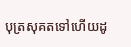បុត្រសុគតទៅហើយដូ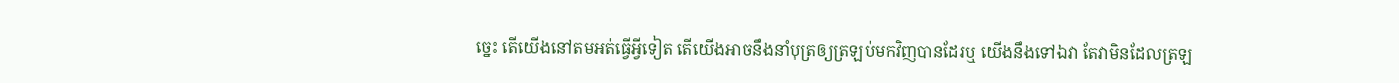ច្នេះ តើយើងនៅតមអត់ធ្វើអ្វីទៀត តើយើងអាចនឹងនាំបុត្រឲ្យត្រឡប់មកវិញបានដែរឬ យើងនឹងទៅឯវា តែវាមិនដែលត្រឡ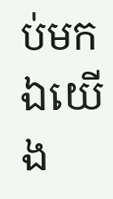ប់មកឯយើង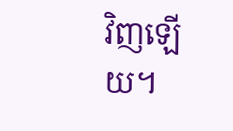វិញឡើយ។